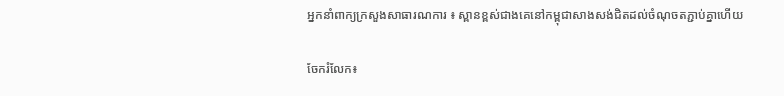អ្នកនាំពាក្យក្រសួងសាធារណការ ៖ ស្ពានខ្ពស់ជាងគេនៅកម្ពុជាសាងសង់ជិតដល់ចំណុចតភ្ជាប់គ្នាហើយ

ចែករំលែក៖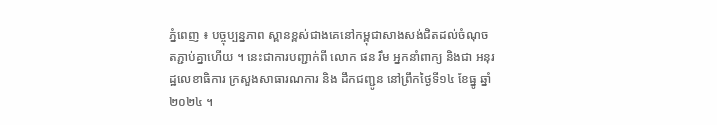ភ្នំពេញ ៖ បច្ចុប្បន្នភាព ស្ពានខ្ពស់ជាងគេនៅកម្ពុជាសាងសង់ជិតដល់ចំណុចតភ្ជាប់គ្នាហើយ ។ នេះជាការបញ្ជាក់ពី លោក ផន រឹម អ្នកនាំពាក្យ និងជា អនុរដ្ឋលេខាធិការ ក្រសួងសាធារណការ និង ដឹកជញ្ជូន នៅព្រឹកថ្ងៃទី១៤ ខែធ្នូ ឆ្នាំ២០២៤ ។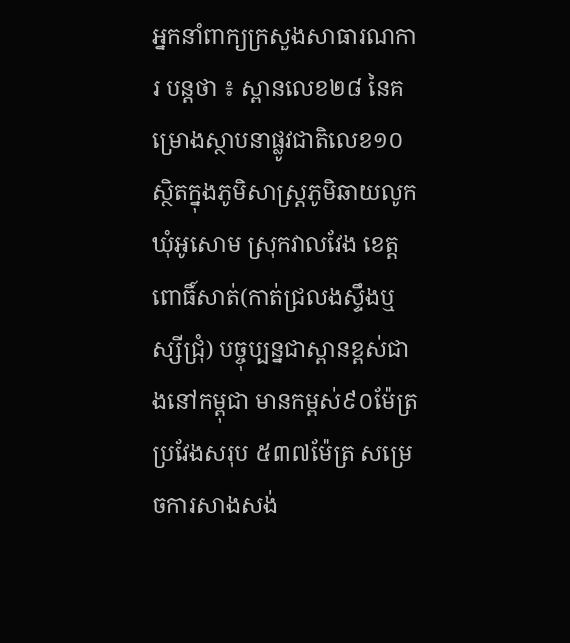អ្នកនាំពាក្យក្រសួងសាធារណការ បន្តថា ៖ ស្ពានលេខ២៨ នៃគម្រោងស្ថាបនាផ្លូវជាតិលេខ១០ ស្ថិតក្នុងភូមិសាស្ត្រភូមិឆាយលូក ឃុំអូសោម ស្រុកវាលវែង ខេត្តពោធិ៍សាត់(កាត់ជ្រលងស្ទឹងឬស្សីជ្រុំ) បច្ចុប្បន្នជាស្ពានខ្ពស់ជាងនៅកម្ពុជា មានកម្ពស់៩០ម៉ែត្រ ប្រវែងសរុប ៥៣៧ម៉ែត្រ សម្រេចការសាងសង់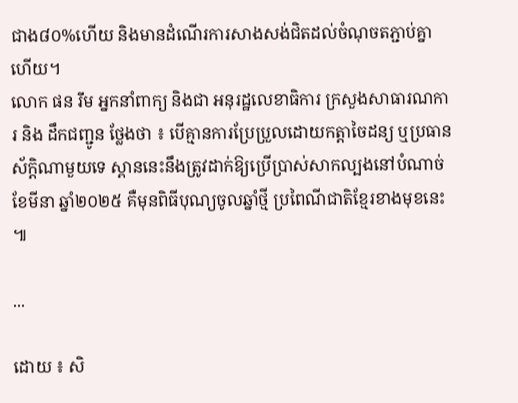ជាង៨០%ហើយ និងមានដំណើរការសាងសង់ជិតដល់ចំណុចតភ្ជាប់គ្នាហើយ។
លោក ផន រឹម អ្នកនាំពាក្យ និងជា អនុរដ្ឋលេខាធិការ ក្រសួងសាធារណការ និង ដឹកជញ្ជូន ថ្លែងថា ៖ បើគ្មានការប្រែប្រួលដោយកត្តាចៃដន្យ ឬប្រធានស័ក្តិណាមួយទេ ស្ពាននេះនឹងត្រូវដាក់ឱ្យប្រើប្រាស់សាកល្បងនៅបំណាច់ខែមីនា ឆ្នាំ២០២៥ គឺមុនពិធីបុណ្យចូលឆ្នាំថ្មី ប្រពៃណីជាតិខ្មែរខាងមុខនេះ ៕

...

ដោយ ៖ សិ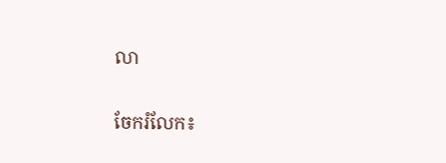លា

ចែករំលែក៖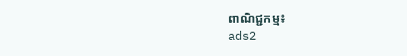ពាណិជ្ជកម្ម៖
ads2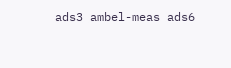ads3 ambel-meas ads6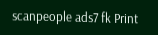scanpeople ads7 fk Print